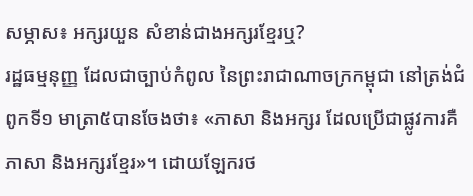សម្ភាស៖ អក្សរយួន សំខាន់ជាងអក្សរខ្មែរឬ?
រដ្ឋធម្មនុញ្ញ ដែលជាច្បាប់កំពូល នៃព្រះរាជាណាចក្រកម្ពុជា នៅត្រង់ជំពូកទី១ មាត្រា៥បានចែងថា៖ «ភាសា និងអក្សរ ដែលប្រើជាផ្លូវការគឺ ភាសា និងអក្សរខ្មែរ»។ ដោយឡែករថ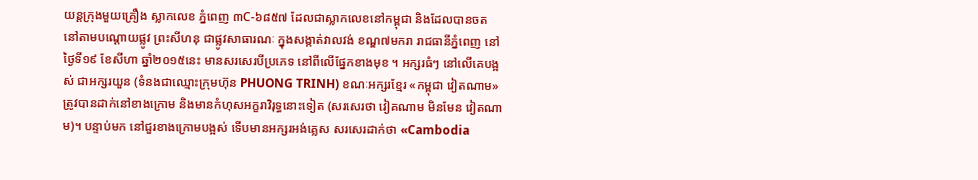យន្ដក្រុងមួយគ្រឿង ស្លាកលេខ ភ្នំពេញ ៣C-៦៨៥៧ ដែលជាស្លាកលេខនៅកម្ពុជា និងដែលបានចត នៅតាមបណ្តោយផ្លូវ ព្រះសីហនុ ជាផ្លូវសាធារណៈ ក្នុងសង្កាត់វាលវង់ ខណ្ឌ៧មករា រាជធានីភ្នំពេញ នៅថ្ងៃទី១៩ ខែសីហា ឆ្នាំ២០១៥នេះ មានសរសេរបីប្រភេទ នៅពីលើផ្នែកខាងមុខ ។ អក្សរធំៗ នៅលើគេបង្អស់ ជាអក្សរយួន (ទំនងជាឈ្មោះក្រុមហ៊ុន PHUONG TRINH) ខណៈអក្សរខ្មែរ «កម្ពុជា វៀតណាម» ត្រូវបានដាក់នៅខាងក្រោម និងមានកំហុសអក្ខរាវិរុទ្ធនោះទៀត (សរសេរថា វៀគណាម មិនមែន វៀតណាម)។ បន្ទាប់មក នៅជួរខាងក្រោមបង្អស់ ទើបមានអក្សរអង់គ្លេស សរសេរដាក់ថា «Cambodia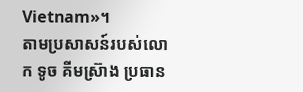Vietnam»។
តាមប្រសាសន៍របស់លោក ទូច គីមស្រ៊ាង ប្រធាន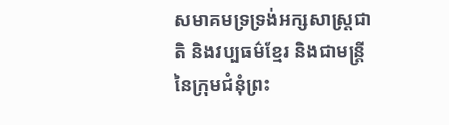សមាគមទ្រទ្រង់អក្សសាស្ត្រជាតិ និងវប្បធម៌ខ្មែរ និងជាមន្ត្រីនៃក្រុមជំនុំព្រះ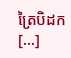ត្រៃបិដក [...]